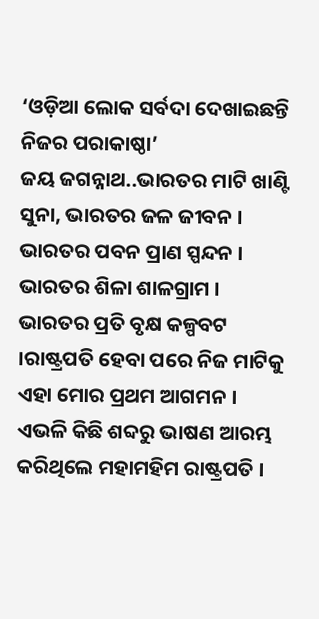‘ଓଡ଼ିଆ ଲୋକ ସର୍ବଦା ଦେଖାଇଛନ୍ତି ନିଜର ପରାକାଷ୍ଠା’
ଜୟ ଜଗନ୍ନାଥ..ଭାରତର ମାଟି ଖାଣ୍ଟି ସୁନା, ଭାରତର ଜଳ ଜୀବନ । ଭାରତର ପବନ ପ୍ରାଣ ସ୍ପନ୍ଦନ । ଭାରତର ଶିଳା ଶାଳଗ୍ରାମ । ଭାରତର ପ୍ରତି ବୃକ୍ଷ କଳ୍ପବଟ ।ରାଷ୍ଟ୍ରପତି ହେବା ପରେ ନିଜ ମାଟିକୁ ଏହା ମୋର ପ୍ରଥମ ଆଗମନ । ଏଭଳି କିଛି ଶବ୍ଦରୁ ଭାଷଣ ଆରମ୍ଭ କରିଥିଲେ ମହାମହିମ ରାଷ୍ଟ୍ରପତି ।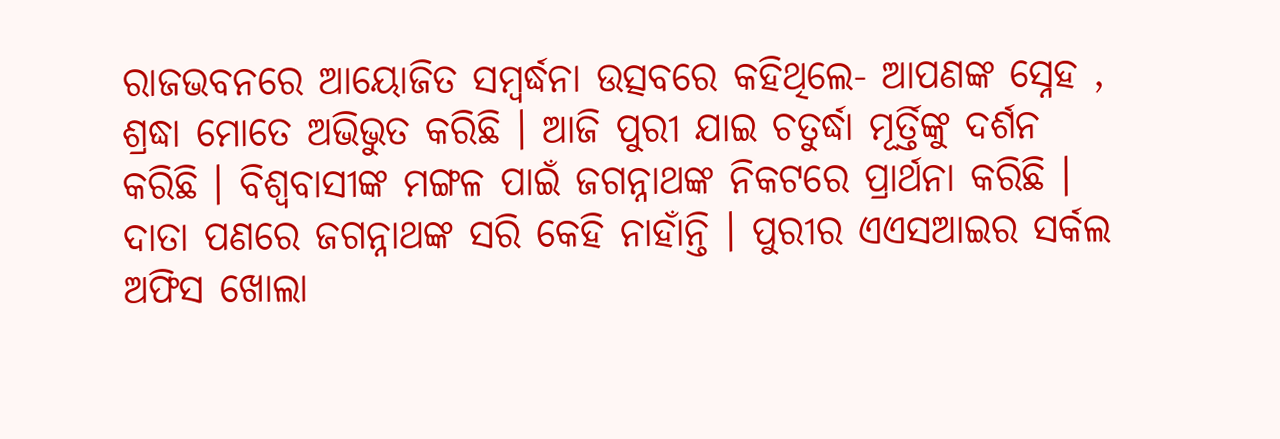ରାଜଭବନରେ ଆୟୋଜିତ ସମ୍ବର୍ଦ୍ଧନା ଉତ୍ସବରେ କହିଥିଲେ- ଆପଣଙ୍କ ସ୍ନେହ , ଶ୍ରଦ୍ଧା ମୋତେ ଅଭିଭୁତ କରିଛି । ଆଜି ପୁରୀ ଯାଇ ଚତୁର୍ଦ୍ଧା ମୂର୍ତ୍ତିଙ୍କୁ ଦର୍ଶନ କରିଛି । ବିଶ୍ୱବାସୀଙ୍କ ମଙ୍ଗଳ ପାଇଁ ଜଗନ୍ନାଥଙ୍କ ନିକଟରେ ପ୍ରାର୍ଥନା କରିଛି । ଦାତା ପଣରେ ଜଗନ୍ନାଥଙ୍କ ସରି କେହି ନାହାଁନ୍ତି । ପୁରୀର ଏଏସଆଇର ସର୍କଲ ଅଫିସ ଖୋଲା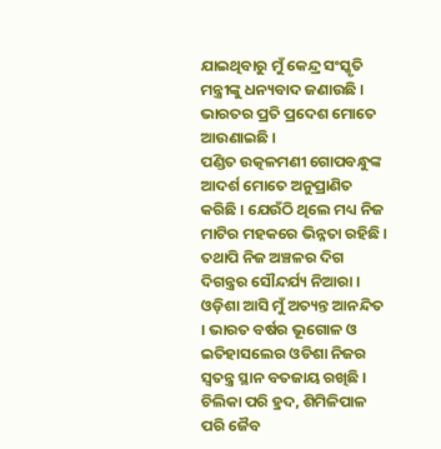ଯାଇଥିବାରୁ ମୁଁ କେନ୍ଦ୍ର ସଂସ୍କୃତି ମନ୍ତ୍ରୀଙ୍କୁ ଧନ୍ୟବାଦ ଜଣାଉଛି । ଭାରତର ପ୍ରତି ପ୍ରଦେଶ ମୋତେ ଆଉଣାଇଛି ।
ପଣ୍ଡିତ ଉତ୍କଳମଣୀ ଗୋପବନ୍ଧୁଙ୍କ ଆଦର୍ଶ ମୋତେ ଅନୁପ୍ରାଣିତ କରିଛି । ଯେଉଁଠି ଥିଲେ ମଧ୍ୟ ନିଜ ମାଟିର ମହକରେ ଭିନ୍ନତା ରହିଛି । ତଥାପି ନିଜ ଅଞ୍ଚଳର ଦିଗ ଦିଗନ୍ତ୍ରର ସୌନ୍ଦର୍ଯ୍ୟ ନିଆରା । ଓଡ଼ିଶା ଆସି ମୁଁ ଅତ୍ୟନ୍ତ ଆନନ୍ଦିତ । ଭାରତ ବର୍ଷର ଭୂଗୋଳ ଓ ଇତିହାସଲେର ଓଡିଶା ନିଜର ସ୍ୱତନ୍ତ୍ର ସ୍ଥାନ ବତଜାୟ ରଖିଛି । ଚିଲିକା ପରି ହ୍ରଦ, ଶିମିଳିପାଳ ପରି ଜୈବ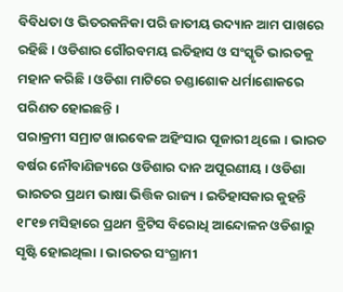ବିବିଧତା ଓ ଭିତରକନିକା ପରି ଜାତୀୟ ଉଦ୍ୟାନ ଆମ ପାଖରେ ରହିଛି । ଓଡିଶାର ଗୌରବମୟ ଇତିହାସ ଓ ସଂସ୍କୃତି ଭାରତକୁ ମହାନ କରିଛି । ଓଡିଶା ମାଟିରେ ଚଣ୍ଡାଶୋକ ଧର୍ମାଶୋକରେ ପରିଣତ ହୋଇଛନ୍ତି ।
ପରାକ୍ରମୀ ସମ୍ରାଟ ଖାରବେଳ ଅହିଂସାର ପୂଜାରୀ ଥିଲେ । ଭାରତ ବର୍ଷର ନୌବାଣିଜ୍ୟରେ ଓଡିଶାର ଦାନ ଅପୂରଣୀୟ । ଓଡିଶା ଭାରତର ପ୍ରଥମ ଭାଷା ଭିତ୍ତିକ ରାଜ୍ୟ । ଇତିହାସକାର କୁହନ୍ତି ୧୮୧୭ ମସିହାରେ ପ୍ରଥମ ବ୍ରିଟିସ ବିରୋଧି ଆନ୍ଦୋଳନ ଓଡିଶାରୁ ସୃଷ୍ଟି ହୋଇଥିଲା । ଭାରତର ସଂଗ୍ରାମୀ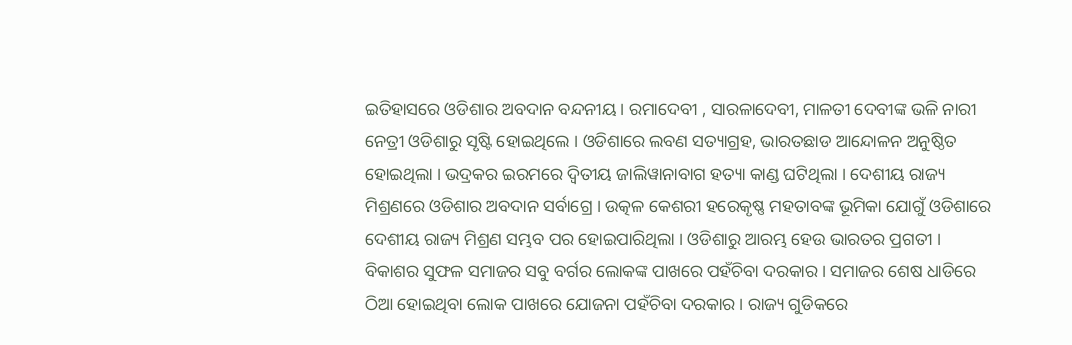ଇତିହାସରେ ଓଡିଶାର ଅବଦାନ ବନ୍ଦନୀୟ । ରମାଦେବୀ , ସାରଳାଦେବୀ, ମାଳତୀ ଦେବୀଙ୍କ ଭଳି ନାରୀ ନେତ୍ରୀ ଓଡିଶାରୁ ସୃଷ୍ଟି ହୋଇଥିଲେ । ଓଡିଶାରେ ଲବଣ ସତ୍ୟାଗ୍ରହ, ଭାରତଛାଡ ଆନ୍ଦୋଳନ ଅନୁଷ୍ଠିତ ହୋଇଥିଲା । ଭଦ୍ରକର ଇରମରେ ଦ୍ୱିତୀୟ ଜାଲିୱାନାବାଗ ହତ୍ୟା କାଣ୍ଡ ଘଟିଥିଲା । ଦେଶୀୟ ରାଜ୍ୟ ମିଶ୍ରଣରେ ଓଡିଶାର ଅବଦାନ ସର୍ବାଗ୍ରେ । ଉତ୍କଳ କେଶରୀ ହରେକୃଷ୍ଣ ମହତାବଙ୍କ ଭୂମିକା ଯୋଗୁଁ ଓଡିଶାରେ ଦେଶୀୟ ରାଜ୍ୟ ମିଶ୍ରଣ ସମ୍ଭବ ପର ହୋଇପାରିଥିଲା । ଓଡିଶାରୁ ଆରମ୍ଭ ହେଉ ଭାରତର ପ୍ରଗତୀ ।
ବିକାଶର ସୁଫଳ ସମାଜର ସବୁ ବର୍ଗର ଲୋକଙ୍କ ପାଖରେ ପହଁଚିବା ଦରକାର । ସମାଜର ଶେଷ ଧାଡିରେ ଠିଆ ହୋଇଥିବା ଲୋକ ପାଖରେ ଯୋଜନା ପହଁଚିବା ଦରକାର । ରାଜ୍ୟ ଗୁଡିକରେ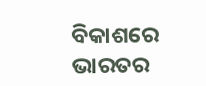ବିକାଶରେ ଭାରତର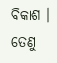ବିକାଶ । ତେଣୁ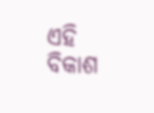ଏହି ବିକାଶ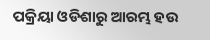ପକ୍ରିୟା ଓଡିଶାରୁ ଆରମ୍ଭ ହଉ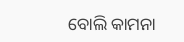ବୋଲି କାମନା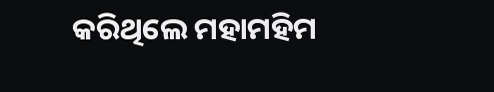କରିଥିଲେ ମହାମହିମ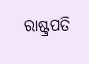ରାଷ୍ଟ୍ରପତି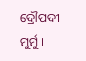ଦ୍ରୌପଦୀ ମୁର୍ମୁ ।